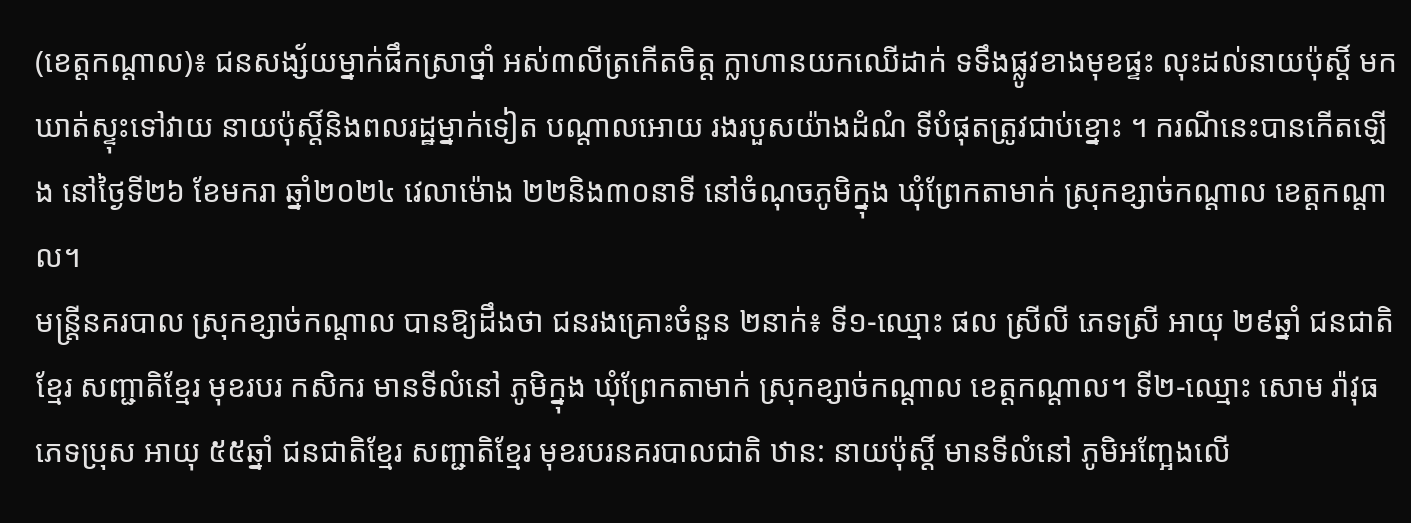(ខេត្តកណ្ដាល)៖ ជនសង្ស័យម្នាក់ផឹកស្រាថ្នាំ អស់៣លីត្រកើតចិត្ត ក្លាហានយកឈើដាក់ ទទឹងផ្លូវខាងមុខផ្ទះ លុះដល់នាយប៉ុស្តិ៍ មកឃាត់ស្ទុះទៅវាយ នាយប៉ុស្តិ៍និងពលរដ្ឋម្នាក់ទៀត បណ្តាលអោយ រងរបួសយ៉ាងដំណំ ទីបំផុតត្រូវជាប់ខ្នោះ ។ ករណីនេះបានកើតឡើង នៅថ្ងៃទី២៦ ខែមករា ឆ្នាំ២០២៤ វេលាម៉ោង ២២និង៣០នាទី នៅចំណុចភូមិក្នុង ឃុំព្រែកតាមាក់ ស្រុកខ្សាច់កណ្ដាល ខេត្តកណ្តាល។
មន្ត្រីនគរបាល ស្រុកខ្សាច់កណ្ដាល បានឱ្យដឹងថា ជនរងគ្រោះចំនួន ២នាក់៖ ទី១-ឈ្មោះ ផល ស្រីលី ភេទស្រី អាយុ ២៩ឆ្នាំ ជនជាតិខ្មែរ សញ្ជាតិខ្មែរ មុខរបរ កសិករ មានទីលំនៅ ភូមិក្នុង ឃុំព្រែកតាមាក់ ស្រុកខ្សាច់កណ្ដាល ខេត្តកណ្ដាល។ ទី២-ឈ្មោះ សោម រ៉ាវុធ ភេទប្រុស អាយុ ៥៥ឆ្នាំ ជនជាតិខ្មែរ សញ្ជាតិខ្មែរ មុខរបរនគរបាលជាតិ ឋាន: នាយប៉ុស្តិ៍ មានទីលំនៅ ភូមិអញ្អែងលើ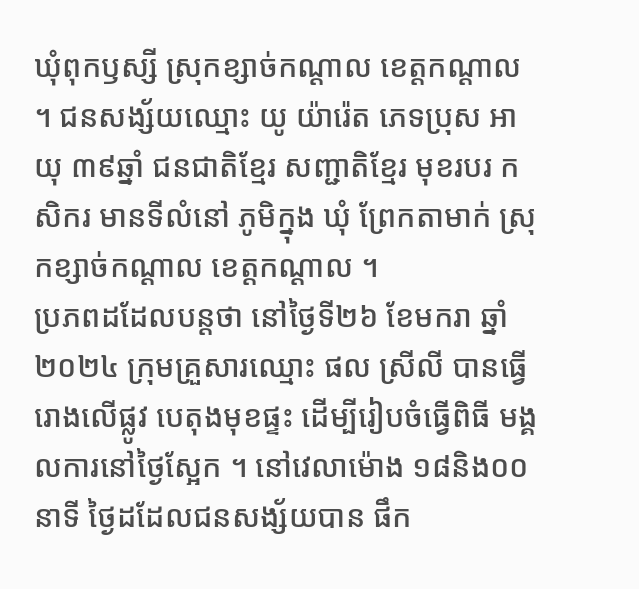ឃុំពុកឫស្សី ស្រុកខ្សាច់កណ្ដាល ខេត្តកណ្ដាល ។ ជនសង្ស័យឈ្មោះ យូ យ៉ារ៉េត ភេទប្រុស អាយុ ៣៩ឆ្នាំ ជនជាតិខ្មែរ សញ្ជាតិខ្មែរ មុខរបរ កសិករ មានទីលំនៅ ភូមិក្នុង ឃុំ ព្រែកតាមាក់ ស្រុកខ្សាច់កណ្ដាល ខេត្តកណ្ដាល ។
ប្រភពដដែលបន្តថា នៅថ្ងៃទី២៦ ខែមករា ឆ្នាំ២០២៤ ក្រុមគ្រួសារឈ្មោះ ផល ស្រីលី បានធ្វើរោងលើផ្លូវ បេតុងមុខផ្ទះ ដើម្បីរៀបចំធ្វើពិធី មង្គលការនៅថ្ងៃស្អែក ។ នៅវេលាម៉ោង ១៨និង០០នាទី ថ្ងៃដដែលជនសង្ស័យបាន ផឹក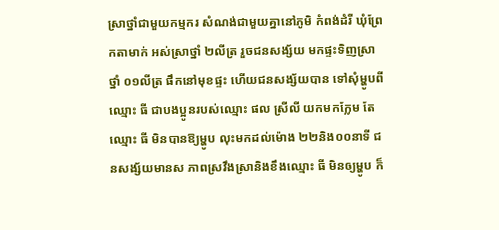ស្រាថ្នាំជាមួយកម្មករ សំណង់ជាមួយគ្នានៅភូមិ កំពង់ដំរី ឃុំព្រែកតាមាក់ អស់ស្រាថ្នាំ ២លីត្រ រួចជនសង្ស័យ មកផ្ទះទិញស្រាថ្នាំ ០១លីត្រ ផឹកនៅមុខផ្ទះ ហើយជនសង្ស័យបាន ទៅសុំម្ហូបពីឈ្មោះ ធី ជាបងប្អូនរបស់ឈ្មោះ ផល ស្រីលី យកមកក្លែម តែឈ្មោះ ធី មិនបានឱ្យម្ហូប លុះមកដល់ម៉ោង ២២និង០០នាទី ជនសង្ស័យមានស ភាពស្រវឹងស្រានិងខឹងឈ្មោះ ធី មិនឲ្យម្ហូប ក៏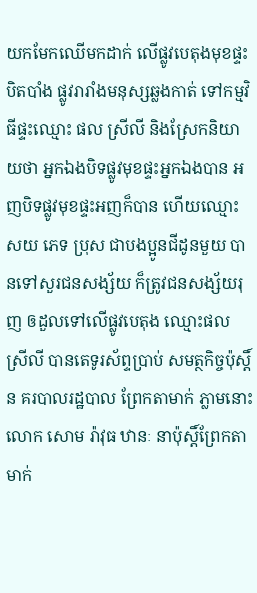យកមែកឈើមកដាក់ លើផ្លូវបេតុងមុខផ្ទះបិតបាំង ផ្លូវរារាំងមនុស្សឆ្លងកាត់ ទៅកម្មវិធីផ្ទះឈ្មោះ ផល ស្រីលី និងស្រែកនិយាយថា អ្នកឯងបិទផ្លូវមុខផ្ទះអ្នកឯងបាន អញបិទផ្លូវមុខផ្ទះអញក៏បាន ហើយឈ្មោះ សយ ភេទ ប្រុស ជាបងប្អូនជីដូនមួយ បានទៅសួរជនសង្ស័យ ក៏ត្រូវជនសង្ស័យរុញ ឲដួលទៅលើផ្លូវបេតុង ឈ្មោះផល ស្រីលី បានតេទូរស័ព្ទប្រាប់ សមត្ថកិច្ចប៉ុស្តិ៍ន គរបាលរដ្ឋបាល ព្រែកតាមាក់ ភ្លាមនោះលោក សោម រ៉ាវុធ ឋានៈ នាប៉ុស្តិ៍ព្រែកតាមាក់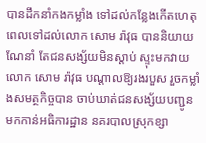បានដឹកនាំកងកម្លាំង ទៅដល់កន្លែងកើតហេតុ ពេលទៅដល់លោក សោម រ៉ាវុធ បាននិយាយណែនាំ តែជនសង្ស័យមិនស្ដាប់ ស្ទុះមកវាយលោក សោម រ៉ាវុធ បណ្តាលឱ្យរងរបួស រួចកម្លាំងសមត្ថកិច្ចបាន ចាប់ឃាត់ជនសង្ស័យបញ្ជូន មកកាន់អធិការដ្ឋាន នគរបាលស្រុកខ្សា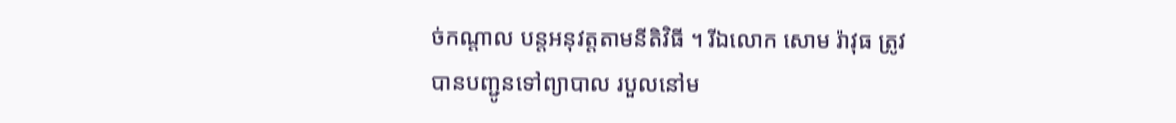ច់កណ្ដាល បន្តអនុវត្តតាមនីតិវិធី ។ រីឯលោក សោម រ៉ាវុធ ត្រូវបានបញ្ជូនទៅព្យាបាល របួលនៅម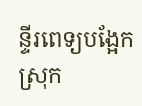ន្ទីរពេទ្យបង្អែក ស្រុក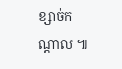ខ្សាច់កណ្ដាល ៕